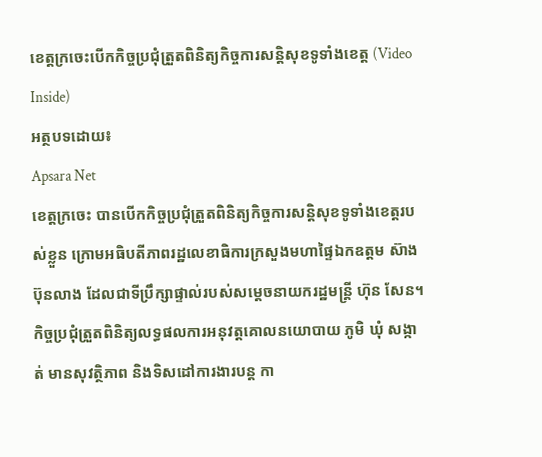ខេត្តក្រចេះបើកកិច្ចប្រជុំត្រួតពិនិត្យកិច្ចការសន្តិសុខទូទាំងខេត្ត (Video Inside)
អត្ថបទដោយ៖
Apsara Net
ខេត្តក្រចេះ បានបើកកិច្ចប្រជុំត្រួតពិនិត្យកិច្ចការសន្តិសុខទូទាំងខេត្តរបស់ខ្លួន ក្រោមអធិបតីភាពរដ្ឋលេខាធិការក្រសួងមហាផ្ទៃឯកឧត្តម ស៊ាង ប៊ុនលាង ដែលជាទីប្រឹក្សាផ្ទាល់របស់សម្តេចនាយករដ្ឋមន្ត្រី ហ៊ុន សែន។ កិច្ចប្រជុំត្រួតពិនិត្យលទ្ធផលការអនុវត្តគោលនយោបាយ ភូមិ ឃុំ សង្កាត់ មានសុវត្ថិភាព និងទិសដៅការងារបន្ត កា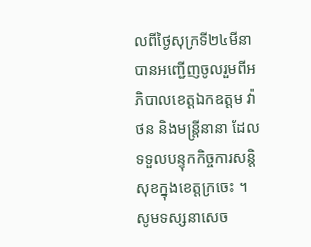លពីថ្ងៃសុក្រទី២៤មីនា បានអញ្ជើញចូលរួមពីអភិបាលខេត្តឯកឧត្តម វ៉ា ថន និងមន្ត្រីនានា ដែលទទួលបន្ទុកកិច្ចការសន្តិសុខក្នុងខេត្តក្រចេះ ។ សូមទស្សនាសេច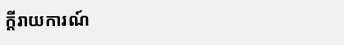ក្តីរាយការណ៍